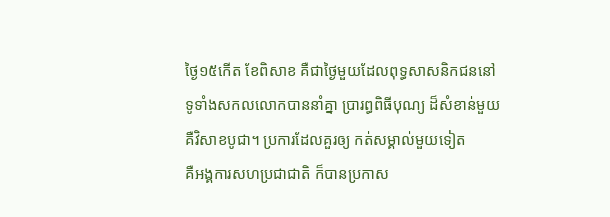ថ្ងៃ១៥កើត ខែពិសាខ គឺជាថ្ងៃមួយដែលពុទ្ធសាសនិកជននៅ
ទូទាំងសកលលោកបាននាំគ្នា ប្រារព្ធពិធីបុណ្យ ដ៏សំខាន់មួយ
គឺវិសាខបូជា។ ប្រការដែលគួរឲ្យ កត់សម្គាល់មួយទៀត
គឺអង្គការសហប្រជាជាតិ ក៏បានប្រកាស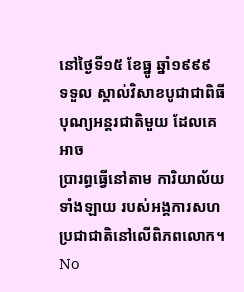នៅថ្ងៃទី១៥ ខែធ្នូ ឆ្នាំ១៩៩៩
ទទួល ស្គាល់វិសាខបូជាជាពិធី បុណ្យអន្តរជាតិមួយ ដែលគេអាច
ប្រារព្ធធ្វើនៅតាម ការិយាល័យទាំងឡាយ របស់អង្គការសហ
ប្រជាជាតិនៅលើពិភពលោក។
No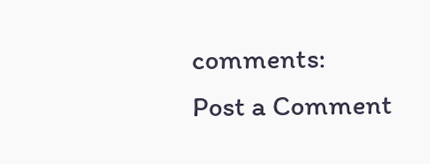comments:
Post a Comment